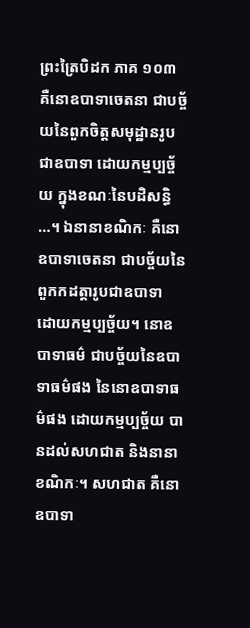ព្រះត្រៃបិដក ភាគ ១០៣
គឺនោឧបាទាចេតនា ជាបច្ច័យនៃពួកចិត្តសមុដ្ឋានរូបជាឧបាទា ដោយកម្មប្បច្ច័យ ក្នុងខណៈនៃបដិសន្ធិ …។ ឯនានាខណិកៈ គឺនោឧបាទាចេតនា ជាបច្ច័យនៃពួកកដត្តារូបជាឧបាទា ដោយកម្មប្បច្ច័យ។ នោឧបាទាធម៌ ជាបច្ច័យនៃឧបាទាធម៌ផង នៃនោឧបាទាធម៌ផង ដោយកម្មប្បច្ច័យ បានដល់សហជាត និងនានាខណិកៈ។ សហជាត គឺនោឧបាទា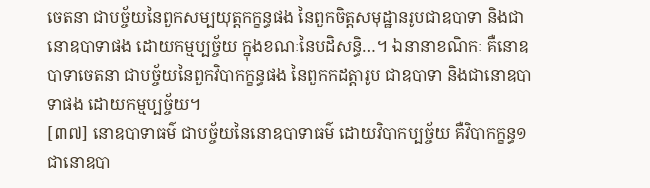ចេតនា ជាបច្ច័យនៃពួកសម្បយុត្តកក្ខន្ធផង នៃពួកចិត្តសមុដ្ឋានរូបជាឧបាទា និងជានោឧបាទាផង ដោយកម្មប្បច្ច័យ ក្នុងខណៈនៃបដិសន្ធិ…។ ឯនានាខណិកៈ គឺនោឧបាទាចេតនា ជាបច្ច័យនៃពួកវិបាកក្ខន្ធផង នៃពួកកដត្តារូប ជាឧបាទា និងជានោឧបាទាផង ដោយកម្មប្បច្ច័យ។
[៣៧] នោឧបាទាធម៌ ជាបច្ច័យនៃនោឧបាទាធម៌ ដោយវិបាកប្បច្ច័យ គឺវិបាកក្ខន្ធ១ ជានោឧបា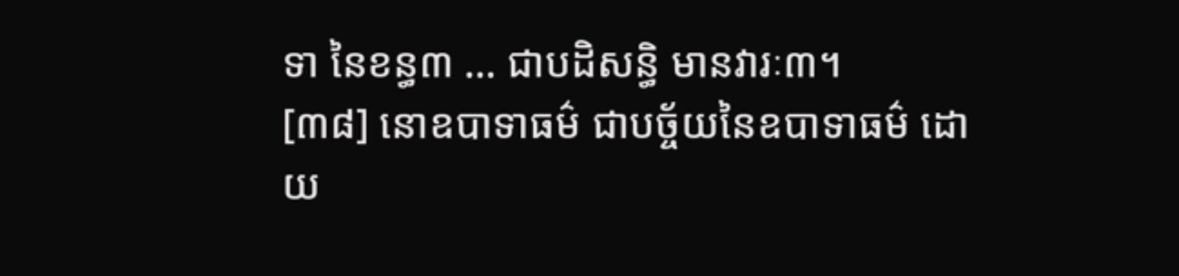ទា នៃខន្ធ៣ … ជាបដិសន្ធិ មានវារៈ៣។
[៣៨] នោឧបាទាធម៌ ជាបច្ច័យនៃឧបាទាធម៌ ដោយ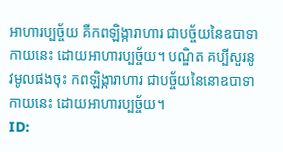អាហារប្បច្ច័យ គឺកពឡិង្ការាហារ ជាបច្ច័យនៃឧបាទាកាយនេះ ដោយអាហារប្បច្ច័យ។ បណ្ឌិត គប្បីសួរនូវមូលផងចុះ កពឡិង្ការាហារ ជាបច្ច័យនៃនោឧបាទាកាយនេះ ដោយអាហារប្បច្ច័យ។
ID: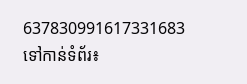637830991617331683
ទៅកាន់ទំព័រ៖